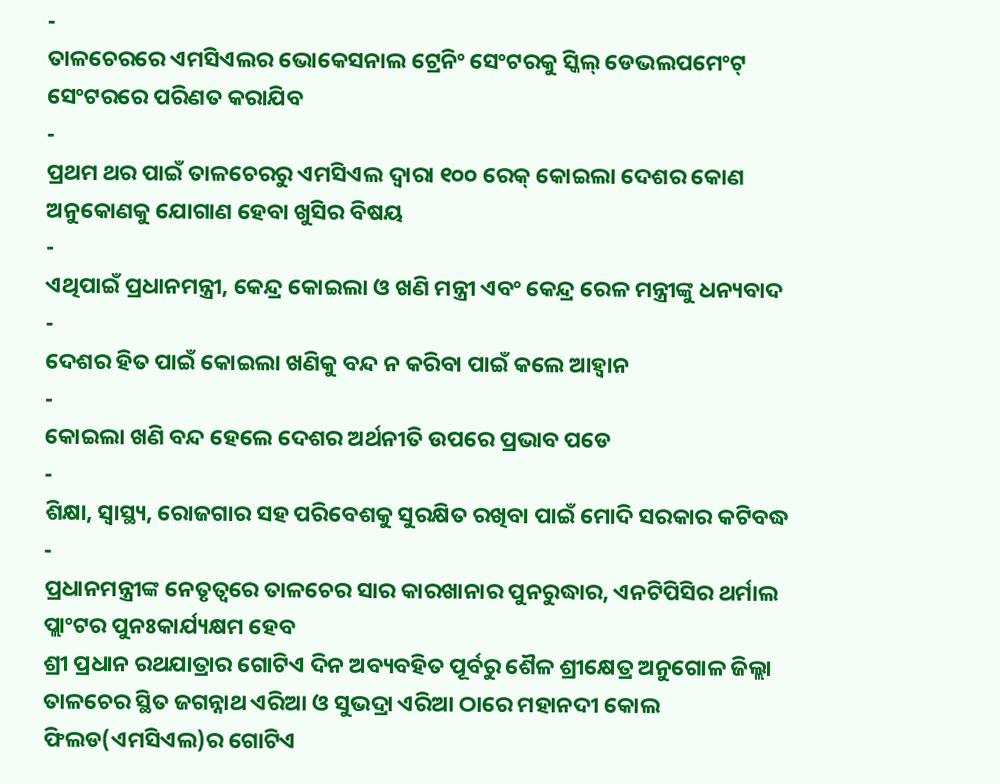-
ତାଳଚେରରେ ଏମସିଏଲର ଭୋକେସନାଲ ଟ୍ରେନିଂ ସେଂଟରକୁ ସ୍କିଲ୍ ଡେଭଲପମେଂଟ୍ ସେଂଟରରେ ପରିଣତ କରାଯିବ
-
ପ୍ରଥମ ଥର ପାଇଁ ତାଳଚେରରୁ ଏମସିଏଲ ଦ୍ୱାରା ୧୦୦ ରେକ୍ କୋଇଲା ଦେଶର କୋଣ ଅନୁକୋଣକୁ ଯୋଗାଣ ହେବା ଖୁସିର ବିଷୟ
-
ଏଥିପାଇଁ ପ୍ରଧାନମନ୍ତ୍ରୀ, କେନ୍ଦ୍ର କୋଇଲା ଓ ଖଣି ମନ୍ତ୍ରୀ ଏବଂ କେନ୍ଦ୍ର ରେଳ ମନ୍ତ୍ରୀଙ୍କୁ ଧନ୍ୟବାଦ
-
ଦେଶର ହିତ ପାଇଁ କୋଇଲା ଖଣିକୁ ବନ୍ଦ ନ କରିବା ପାଇଁ କଲେ ଆହ୍ୱାନ
-
କୋଇଲା ଖଣି ବନ୍ଦ ହେଲେ ଦେଶର ଅର୍ଥନୀତି ଉପରେ ପ୍ରଭାବ ପଡେ
-
ଶିକ୍ଷା, ସ୍ୱାସ୍ଥ୍ୟ, ରୋଜଗାର ସହ ପରିବେଶକୁ ସୁରକ୍ଷିତ ରଖିବା ପାଇଁ ମୋଦି ସରକାର କଟିବଦ୍ଧ
-
ପ୍ରଧାନମନ୍ତ୍ରୀଙ୍କ ନେତୃତ୍ୱରେ ତାଳଚେର ସାର କାରଖାନାର ପୁନରୁଦ୍ଧାର, ଏନଟିପିସିର ଥର୍ମାଲ ପ୍ଲାଂଟର ପୁନଃକାର୍ଯ୍ୟକ୍ଷମ ହେବ
ଶ୍ରୀ ପ୍ରଧାନ ରଥଯାତ୍ରାର ଗୋଟିଏ ଦିନ ଅବ୍ୟବହିତ ପୂର୍ବରୁ ଶୈଳ ଶ୍ରୀକ୍ଷେତ୍ର ଅନୁଗୋଳ ଜିଲ୍ଲା ତାଳଚେର ସ୍ଥିତ ଜଗନ୍ନାଥ ଏରିଆ ଓ ସୁଭଦ୍ରା ଏରିଆ ଠାରେ ମହାନଦୀ କୋଲ ଫିଲଡ(ଏମସିଏଲ)ର ଗୋଟିଏ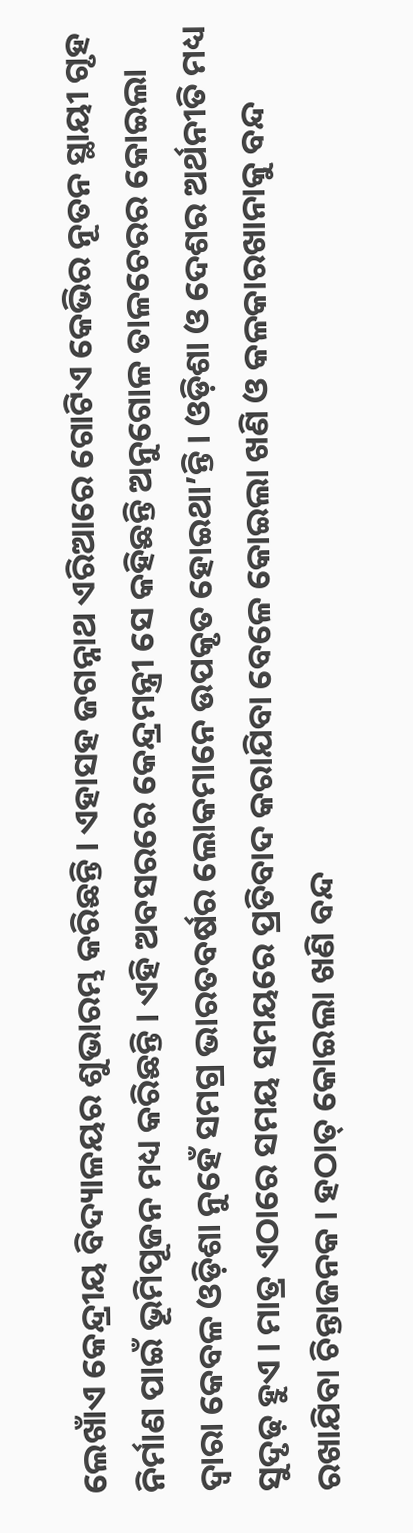ଲେଖାଁଏ କେନ୍ଦ୍ରୀୟ ବିଦ୍ୟାଳୟର ଶୁଭାରମ୍ଭ କରିଛନ୍ତି । ଏହାସହ ଜଗନ୍ନାଥ ଏରିଆରେ ଗୋଟିଏ କେଭିର ନୂତନ ସ୍ଥାୟୀ ଗୃହ ନିର୍ମାଣ ପାଇଁ ଭୂମିପୂଜନ ମଧ୍ୟ କରିଛନ୍ତି । ଏହି ଅବସରରେ କେନ୍ଦ୍ରମନ୍ତ୍ରୀ ସେ କହିଛନ୍ତି ଅନୁଗୋଳ ତାଳଚେରର କୋଇଲା ଦ୍ୱାରା କେବଳ ଓଡ଼ିଶା ନୁହେଁ ସମଗ୍ର ଭାରତବର୍ଷର ଲୋକମାନେ ଉପକୃତ ହୋଇଥା’ନ୍ତି । ଓଡ଼ିଶା ଓ ଦେଶର ଅର୍ଥନୀତି ମଧ୍ୟ ସୁଦୃଢ଼ ହୁଏ । ମାତ୍ର ଏଠାରେ ସମୟ ସମୟରେ ପ୍ରତିବାଦ କରାଯିବା ବେଳେ କୋଇଲା ଖଣି ଓ କଳକାରଖାନାକୁ ବନ୍ଦ ରଖାଯିବା ଚିନ୍ତାଜନକ । ହଠାତ୍ କୋଇଲା ଖଣି ବନ୍ଦ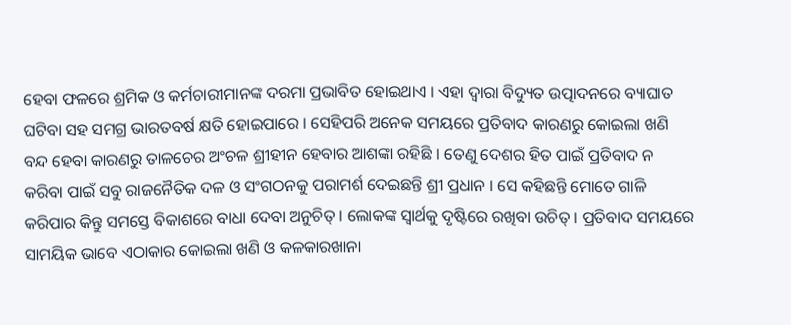ହେବା ଫଳରେ ଶ୍ରମିକ ଓ କର୍ମଚାରୀମାନଙ୍କ ଦରମା ପ୍ରଭାବିତ ହୋଇଥାଏ । ଏହା ଦ୍ୱାରା ବିଦ୍ୟୁତ ଉତ୍ପାଦନରେ ବ୍ୟାଘାତ ଘଟିବା ସହ ସମଗ୍ର ଭାରତବର୍ଷ କ୍ଷତି ହୋଇପାରେ । ସେହିପରି ଅନେକ ସମୟରେ ପ୍ରତିବାଦ କାରଣରୁ କୋଇଲା ଖଣି ବନ୍ଦ ହେବା କାରଣରୁ ତାଳଚେର ଅଂଚଳ ଶ୍ରୀହୀନ ହେବାର ଆଶଙ୍କା ରହିଛି । ତେଣୁ ଦେଶର ହିତ ପାଇଁ ପ୍ରତିବାଦ ନ କରିବା ପାଇଁ ସବୁ ରାଜନୈତିକ ଦଳ ଓ ସଂଗଠନକୁ ପରାମର୍ଶ ଦେଇଛନ୍ତି ଶ୍ରୀ ପ୍ରଧାନ । ସେ କହିଛନ୍ତି ମୋତେ ଗାଳି କରିପାର କିନ୍ତୁ ସମସ୍ତେ ବିକାଶରେ ବାଧା ଦେବା ଅନୁଚିତ୍ । ଲୋକଙ୍କ ସ୍ୱାର୍ଥକୁ ଦୃଷ୍ଟିରେ ରଖିବା ଉଚିତ୍ । ପ୍ରତିବାଦ ସମୟରେ ସାମୟିକ ଭାବେ ଏଠାକାର କୋଇଲା ଖଣି ଓ କଳକାରଖାନା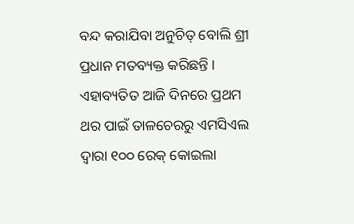ବନ୍ଦ କରାଯିବା ଅନୁଚିତ୍ ବୋଲି ଶ୍ରୀ ପ୍ରଧାନ ମତବ୍ୟକ୍ତ କରିଛନ୍ତି ।
ଏହାବ୍ୟତିତ ଆଜି ଦିନରେ ପ୍ରଥମ ଥର ପାଇଁ ତାଳଚେରରୁ ଏମସିଏଲ ଦ୍ୱାରା ୧୦୦ ରେକ୍ କୋଇଲା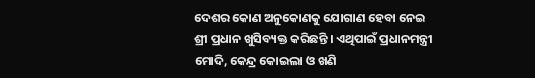ଦେଶର କୋଣ ଅନୁକୋଣକୁ ଯୋଗାଣ ହେବା ନେଇ ଶ୍ରୀ ପ୍ରଧାନ ଖୁସିବ୍ୟକ୍ତ କରିଛନ୍ତି । ଏଥିପାଇଁ ପ୍ରଧାନମନ୍ତ୍ରୀ ମୋଦି, କେନ୍ଦ୍ର କୋଇଲା ଓ ଖଣି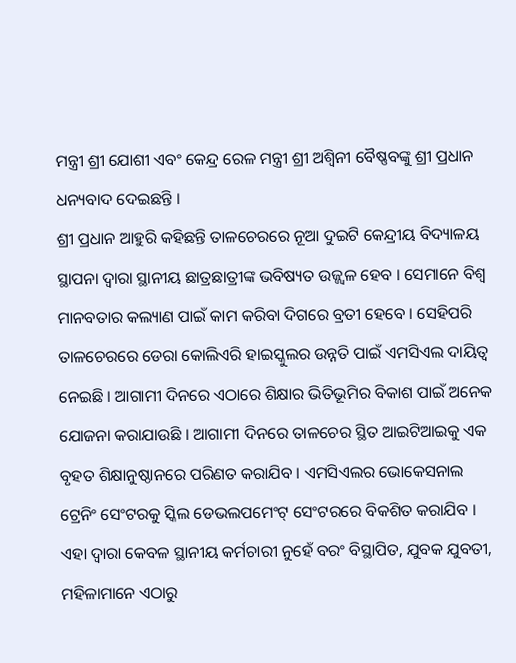ମନ୍ତ୍ରୀ ଶ୍ରୀ ଯୋଶୀ ଏବଂ କେନ୍ଦ୍ର ରେଳ ମନ୍ତ୍ରୀ ଶ୍ରୀ ଅଶ୍ୱିନୀ ବୈଷ୍ଣବଙ୍କୁ ଶ୍ରୀ ପ୍ରଧାନ ଧନ୍ୟବାଦ ଦେଇଛନ୍ତି ।
ଶ୍ରୀ ପ୍ରଧାନ ଆହୁରି କହିଛନ୍ତି ତାଳଚେରରେ ନୂଆ ଦୁଇଟି କେନ୍ଦ୍ରୀୟ ବିଦ୍ୟାଳୟ ସ୍ଥାପନା ଦ୍ୱାରା ସ୍ଥାନୀୟ ଛାତ୍ରଛାତ୍ରୀଙ୍କ ଭବିଷ୍ୟତ ଉଜ୍ଜ୍ୱଳ ହେବ । ସେମାନେ ବିଶ୍ୱ ମାନବତାର କଲ୍ୟାଣ ପାଇଁ କାମ କରିବା ଦିଗରେ ବ୍ରତୀ ହେବେ । ସେହିପରି ତାଳଚେରରେ ଡେରା କୋଲିଏରି ହାଇସ୍କୁଲର ଉନ୍ନତି ପାଇଁ ଏମସିଏଲ ଦାୟିତ୍ୱ ନେଇଛି । ଆଗାମୀ ଦିନରେ ଏଠାରେ ଶିକ୍ଷାର ଭିତିଭୂମିର ବିକାଶ ପାଇଁ ଅନେକ ଯୋଜନା କରାଯାଉଛି । ଆଗାମୀ ଦିନରେ ତାଳଚେର ସ୍ଥିତ ଆଇଟିଆଇକୁ ଏକ ବୃହତ ଶିକ୍ଷାନୁଷ୍ଠାନରେ ପରିଣତ କରାଯିବ । ଏମସିଏଲର ଭୋକେସନାଲ ଟ୍ରେନିଂ ସେଂଟରକୁ ସ୍କିଲ ଡେଭଲପମେଂଟ୍ ସେଂଟରରେ ବିକଶିତ କରାଯିବ । ଏହା ଦ୍ୱାରା କେବଳ ସ୍ଥାନୀୟ କର୍ମଚାରୀ ନୁହେଁ ବରଂ ବିସ୍ଥାପିତ, ଯୁବକ ଯୁବତୀ, ମହିଳାମାନେ ଏଠାରୁ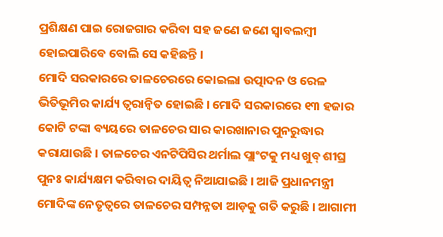ପ୍ରଶିକ୍ଷଣ ପାଇ ରୋଜଗାର କରିବା ସହ ଜଣେ ଜଣେ ସ୍ୱାବଲମ୍ବୀ ହୋଇପାରିବେ ବୋଲି ସେ କହିଛନ୍ତି ।
ମୋଦି ସରକାରରେ ତାଳଚେରରେ କୋଇଲା ଉତ୍ପାଦନ ଓ ରେଳ ଭିତିଭୂମିର କାର୍ଯ୍ୟ ତ୍ୱରାନ୍ୱିତ ହୋଇଛି । ମୋଦି ସରକାରରେ ୧୩ ହଜାର କୋଟି ଟଙ୍କା ବ୍ୟୟରେ ତାଳଚେର ସାର କାରଖାନାର ପୁନରୁଦ୍ଧାର କରାଯାଉଛି । ତାଳଚେର ଏନଟିପିସିର ଥର୍ମାଲ ପ୍ଲାଂଟକୁ ମଧ୍ୟ ଖୁବ୍ ଶୀଘ୍ର ପୁନଃ କାର୍ଯ୍ୟକ୍ଷମ କରିବାର ଦାୟିତ୍ୱ ନିଆଯାଇଛି । ଆଜି ପ୍ରଧାନମନ୍ତ୍ରୀ ମୋଦିଙ୍କ ନେତୃତ୍ୱରେ ତାଳଚେର ସମ୍ପନ୍ନତା ଆଡ଼କୁ ଗତି କରୁଛି । ଆଗାମୀ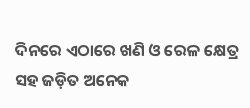ଦିନରେ ଏଠାରେ ଖଣି ଓ ରେଳ କ୍ଷେତ୍ର ସହ ଜଡ଼ିତ ଅନେକ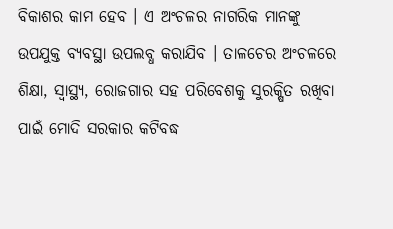ବିକାଶର କାମ ହେବ । ଏ ଅଂଚଳର ନାଗରିକ ମାନଙ୍କୁ ଉପଯୁକ୍ତ ବ୍ୟବସ୍ଥା ଉପଲବ୍ଧ କରାଯିବ । ତାଳଚେର ଅଂଚଳରେ ଶିକ୍ଷା, ସ୍ୱାସ୍ଥ୍ୟ, ରୋଜଗାର ସହ ପରିବେଶକୁ ସୁରକ୍ଷିତ ରଖିବା ପାଇଁ ମୋଦି ସରକାର କଟିବଦ୍ଧ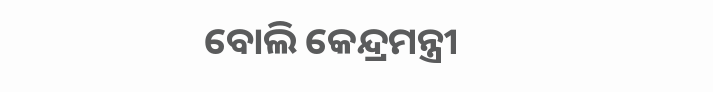ବୋଲି କେନ୍ଦ୍ରମନ୍ତ୍ରୀ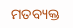ମତବ୍ୟକ୍ତ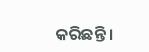କରିଛନ୍ତି ।